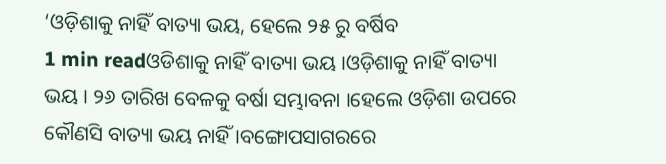‘ଓଡ଼ିଶାକୁ ନାହିଁ ବାତ୍ୟା ଭୟ, ହେଲେ ୨୫ ରୁ ବର୍ଷିବ
1 min readଓଡିଶାକୁ ନାହିଁ ବାତ୍ୟା ଭୟ ।ଓଡ଼ିଶାକୁ ନାହିଁ ବାତ୍ୟା ଭୟ । ୨୬ ତାରିଖ ବେଳକୁ ବର୍ଷା ସମ୍ଭାବନା ।ହେଲେ ଓଡ଼ିଶା ଉପରେ କୌଣସି ବାତ୍ୟା ଭୟ ନାହିଁ ।ବଙ୍ଗୋପସାଗରରେ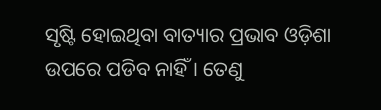ସୃଷ୍ଟି ହୋଇଥିବା ବାତ୍ୟାର ପ୍ରଭାବ ଓଡ଼ିଶା ଉପରେ ପଡିବ ନାହିଁ । ତେଣୁ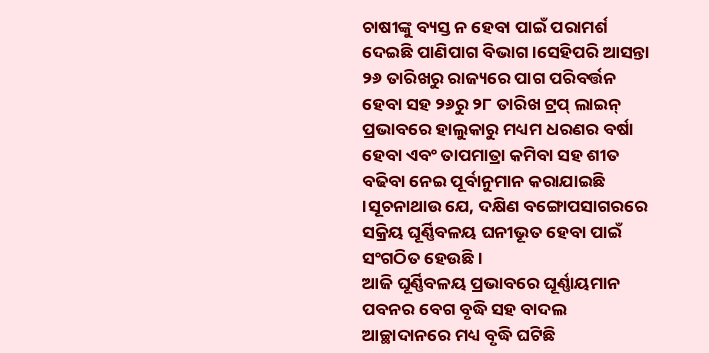ଚାଷୀଙ୍କୁ ବ୍ୟସ୍ତ ନ ହେବା ପାଇଁ ପରାମର୍ଶ ଦେଇଛି ପାଣିପାଗ ବିଭାଗ ।ସେହିପରି ଆସନ୍ତା ୨୬ ତାରିଖରୁ ରାଜ୍ୟରେ ପାଗ ପରିବର୍ତ୍ତନ ହେବା ସହ ୨୬ରୁ ୨୮ ତାରିଖ ଟ୍ରପ୍ ଲାଇନ୍ ପ୍ରଭାବରେ ହାଲୁକାରୁ ମଧ୍ୟମ ଧରଣର ବର୍ଷା ହେବା ଏବଂ ତାପମାତ୍ରା କମିବା ସହ ଶୀତ ବଢିବା ନେଇ ପୂର୍ବାନୁମାନ କରାଯାଇଛି ।ସୂଚନାଥାଉ ଯେ, ଦକ୍ଷିଣ ବଙ୍ଗୋପସାଗରରେ ସକ୍ରିୟ ଘୂର୍ଣ୍ଣିବଳୟ ଘନୀଭୂତ ହେବା ପାଇଁ ସଂଗଠିତ ହେଉଛି ।
ଆଜି ଘୂର୍ଣ୍ଣିବଳୟ ପ୍ରଭାବରେ ଘୂର୍ଣ୍ଣାୟମାନ ପବନର ବେଗ ବୃଦ୍ଧି ସହ ବାଦଲ ଆଚ୍ଛାଦାନରେ ମଧ୍ୟ ବୃଦ୍ଧି ଘଟିଛି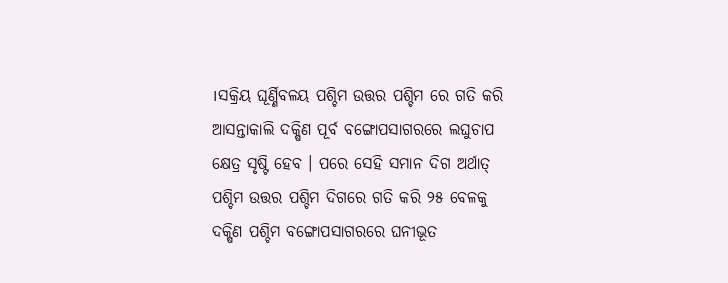।ସକ୍ରିୟ ଘୂର୍ଣ୍ଣିବଳୟ ପଶ୍ଚିମ ଉତ୍ତର ପଶ୍ଚିମ ରେ ଗତି କରି ଆସନ୍ତାକାଲି ଦକ୍ଷିଣ ପୂର୍ବ ବଙ୍ଗୋପସାଗରରେ ଲଘୁଚାପ କ୍ଷେତ୍ର ସୃଷ୍ଟି ହେବ । ପରେ ସେହି ସମାନ ଦିଗ ଅର୍ଥାତ୍ ପଶ୍ଚିମ ଉତ୍ତର ପଶ୍ଚିମ ଦିଗରେ ଗତି କରି ୨୫ ବେଳକୁ ଦକ୍ଷିଣ ପଶ୍ଚିମ ବଙ୍ଗୋପସାଗରରେ ଘନୀଭୂତ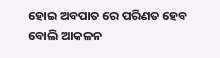ହୋଇ ଅବପାତ ରେ ପରିଣତ ହେବ ବୋଲି ଆକଳନ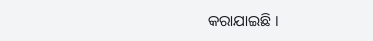କରାଯାଇଛି ।